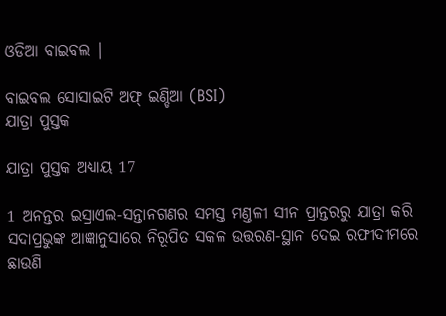ଓଡିଆ ବାଇବଲ |

ବାଇବଲ ସୋସାଇଟି ଅଫ୍ ଇଣ୍ଡିଆ (BSI)
ଯାତ୍ରା ପୁସ୍ତକ

ଯାତ୍ରା ପୁସ୍ତକ ଅଧ୍ୟାୟ 17

1 ଅନନ୍ତର ଇସ୍ରାଏଲ-ସନ୍ତାନଗଣର ସମସ୍ତ ମଣ୍ତଳୀ ସୀନ ପ୍ରାନ୍ତରରୁ ଯାତ୍ରା କରି ସଦାପ୍ରଭୁଙ୍କ ଆଜ୍ଞାନୁସାରେ ନିରୂପିତ ସକଳ ଉତ୍ତରଣ-ସ୍ଥାନ ଦେଇ ରଫୀଦୀମରେ ଛାଉଣି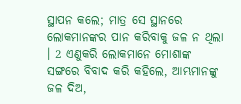ସ୍ଥାପନ କଲେ; ମାତ୍ର ସେ ସ୍ଥାନରେ ଲୋକମାନଙ୍କର ପାନ କରିବାକୁ ଜଳ ନ ଥିଲା । 2 ଏଣୁକରି ଲୋକମାନେ ମୋଶାଙ୍କ ସଙ୍ଗରେ ବିବାଦ କରି କହିଲେ, ଆମ୍ଭମାନଙ୍କୁ ଜଳ ଦିଅ,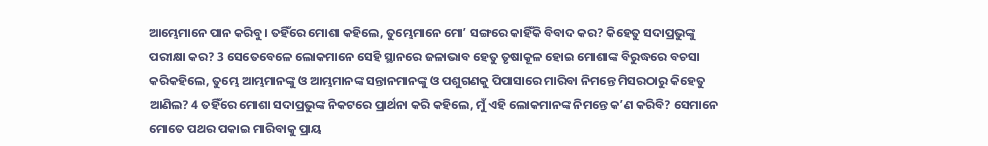ଆମ୍ଭେମାନେ ପାନ କରିବୁ। ତହିଁରେ ମୋଶା କହିଲେ, ତୁମ୍ଭେମାନେ ମୋʼ ସଙ୍ଗରେ କାହିଁକି ବିବାଦ କର? କିହେତୁ ସଦାପ୍ରଭୁଙ୍କୁ ପରୀକ୍ଷା କର? 3 ସେତେବେଳେ ଲୋକମାନେ ସେହି ସ୍ଥାନରେ ଜଳାଭାବ ହେତୁ ତୃଷାକୂଳ ହୋଇ ମୋଶାଙ୍କ ବିରୁଦ୍ଧରେ ବଚସା କରିକହିଲେ, ତୁମ୍ଭେ ଆମ୍ଭମାନଙ୍କୁ ଓ ଆମ୍ଭମାନଙ୍କ ସନ୍ତାନମାନଙ୍କୁ ଓ ପଶୁଗଣକୁ ପିପାସାରେ ମାରିବା ନିମନ୍ତେ ମିସରଠାରୁ କିହେତୁ ଆଣିଲ? 4 ତହିଁରେ ମୋଶା ସଦାପ୍ରଭୁଙ୍କ ନିକଟରେ ପ୍ରାର୍ଥନା କରି କହିଲେ, ମୁଁ ଏହି ଲୋକମାନଙ୍କ ନିମନ୍ତେ କʼଣ କରିବି? ସେମାନେ ମୋତେ ପଥର ପକାଇ ମାରିବାକୁ ପ୍ରାୟ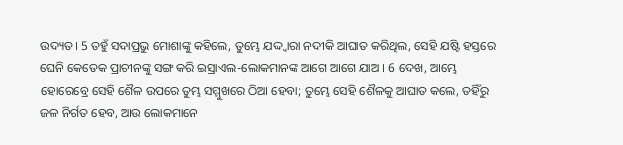ଉଦ୍ୟତ। 5 ତହୁଁ ସଦାପ୍ରଭୁ ମୋଶାଙ୍କୁ କହିଲେ, ତୁମ୍ଭେ ଯଦ୍ଦ୍ଵାରା ନଦୀକି ଆଘାତ କରିଥିଲ, ସେହି ଯଷ୍ଟି ହସ୍ତରେ ଘେନି କେତେକ ପ୍ରାଚୀନଙ୍କୁ ସଙ୍ଗ କରି ଇସ୍ରାଏଲ-ଲୋକମାନଙ୍କ ଆଗେ ଆଗେ ଯାଅ । 6 ଦେଖ, ଆମ୍ଭେ ହୋରେବ୍ରେ ସେହି ଶୈଳ ଉପରେ ତୁମ୍ଭ ସମ୍ମୁଖରେ ଠିଆ ହେବା; ତୁମ୍ଭେ ସେହି ଶୈଳକୁ ଆଘାତ କଲେ, ତହିଁରୁ ଜଳ ନିର୍ଗତ ହେବ, ଆଉ ଲୋକମାନେ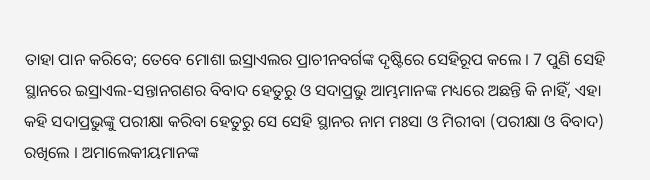ତାହା ପାନ କରିବେ; ତେବେ ମୋଶା ଇସ୍ରାଏଲର ପ୍ରାଚୀନବର୍ଗଙ୍କ ଦୃଷ୍ଟିରେ ସେହିରୂପ କଲେ । 7 ପୁଣି ସେହି ସ୍ଥାନରେ ଇସ୍ରାଏଲ-ସନ୍ତାନଗଣର ବିବାଦ ହେତୁରୁ ଓ ସଦାପ୍ରଭୁ ଆମ୍ଭମାନଙ୍କ ମଧ୍ୟରେ ଅଛନ୍ତି କି ନାହିଁ, ଏହା କହି ସଦାପ୍ରଭୁଙ୍କୁ ପରୀକ୍ଷା କରିବା ହେତୁରୁ ସେ ସେହି ସ୍ଥାନର ନାମ ମଃସା ଓ ମିରୀବା (ପରୀକ୍ଷା ଓ ବିବାଦ) ରଖିଲେ । ଅମାଲେକୀୟମାନଙ୍କ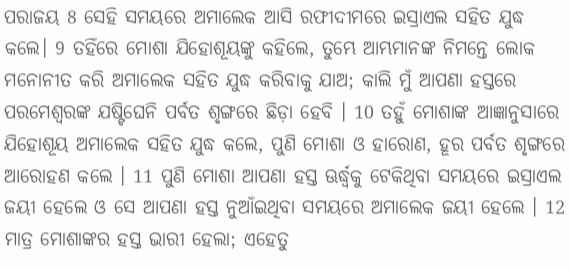ପରାଜୟ 8 ସେହି ସମୟରେ ଅମାଲେକ ଆସି ରଫୀଦୀମରେ ଇସ୍ରାଏଲ ସହିତ ଯୁଦ୍ଧ କଲେ। 9 ତହିଁରେ ମୋଶା ଯିହୋଶୂୟଙ୍କୁ କହିଲେ, ତୁମ୍ଭେ ଆମ୍ଭମାନଙ୍କ ନିମନ୍ତେ ଲୋକ ମନୋନୀତ କରି ଅମାଲେକ ସହିତ ଯୁଦ୍ଧ କରିବାକୁ ଯାଅ; କାଲି ମୁଁ ଆପଣା ହସ୍ତରେ ପରମେଶ୍ଵରଙ୍କ ଯଷ୍ଟିଘେନି ପର୍ବତ ଶୃଙ୍ଗରେ ଛିଡ଼ା ହେବି । 10 ତହୁଁ ମୋଶାଙ୍କ ଆଜ୍ଞାନୁସାରେ ଯିହୋଶୂୟ ଅମାଲେକ ସହିତ ଯୁଦ୍ଧ କଲେ, ପୁଣି ମୋଶା ଓ ହାରୋଣ, ହୂର ପର୍ବତ ଶୃଙ୍ଗରେ ଆରୋହଣ କଲେ । 11 ପୁଣି ମୋଶା ଆପଣା ହସ୍ତ ଊର୍ଦ୍ଧ୍ଵକୁ ଟେକିଥିବା ସମୟରେ ଇସ୍ରାଏଲ ଜୟୀ ହେଲେ ଓ ସେ ଆପଣା ହସ୍ତ ନୁଆଁଇଥିବା ସମୟରେ ଅମାଲେକ ଜୟୀ ହେଲେ । 12 ମାତ୍ର ମୋଶାଙ୍କର ହସ୍ତ ଭାରୀ ହେଲା; ଏହେତୁ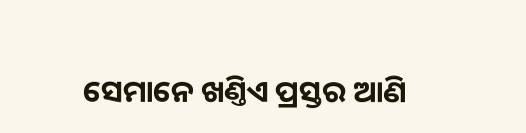ସେମାନେ ଖଣ୍ତିଏ ପ୍ରସ୍ତର ଆଣି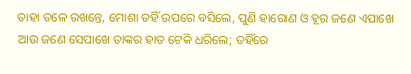ତାହା ତଳେ ରଖନ୍ତେ, ମୋଶା ତହିଁ ଉପରେ ବସିଲେ, ପୁଣି ହାରୋଣ ଓ ହୂର ଜଣେ ଏପାଖେ ଆଉ ଜଣେ ସେପାଖେ ତାଙ୍କର ହାତ ଟେକି ଧରିଲେ; ତହିଁରେ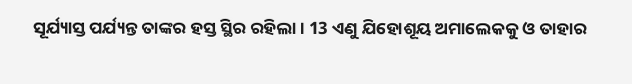ସୂର୍ଯ୍ୟାସ୍ତ ପର୍ଯ୍ୟନ୍ତ ତାଙ୍କର ହସ୍ତ ସ୍ଥିର ରହିଲା । 13 ଏଣୁ ଯିହୋଶୂୟ ଅମାଲେକକୁ ଓ ତାହାର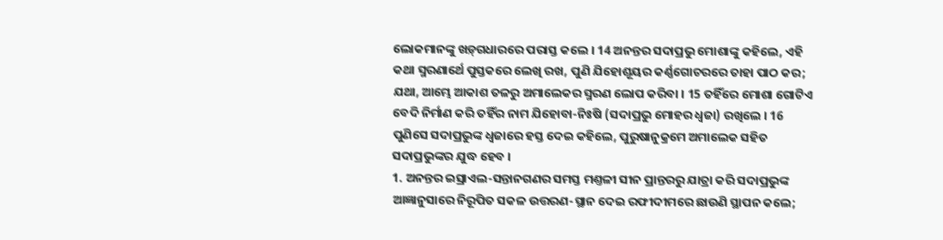ଲୋକମାନଙ୍କୁ ଖଡ଼୍‍ଗଧାରରେ ପରାସ୍ତ କଲେ । 14 ଅନନ୍ତର ସଦାପ୍ରଭୁ ମୋଶାଙ୍କୁ କହିଲେ, ଏହି କଥା ସ୍ମରଣାର୍ଥେ ପୁସ୍ତକରେ ଲେଖି ରଖ, ପୁଣି ଯିହୋଶୂୟର କର୍ଣ୍ଣଗୋଚରରେ ତାହା ପାଠ କର; ଯଥା, ଆମ୍ଭେ ଆକାଶ ତଳରୁ ଅମାଲେକର ସ୍ମରଣ ଲୋପ କରିବା । 15 ତହିଁରେ ମୋଶା ଗୋଟିଏ ବେଦି ନିର୍ମାଣ କରି ତହିଁର ନାମ ଯିହୋବା-ନିଃଷି (ସଦାପ୍ରଭୁ ମୋହର ଧ୍ଵଜା) ରଖିଲେ । 16 ପୁଣିସେ ସଦାପ୍ରଭୁଙ୍କ ଧ୍ଵଜାରେ ହସ୍ତ ଦେଇ କହିଲେ, ପୁରୁଷାନୁକ୍ରମେ ଅମାଲେକ ସହିତ ସଦାପ୍ରଭୁଙ୍କର ଯୁଦ୍ଧ ହେବ ।
1. ଅନନ୍ତର ଇସ୍ରାଏଲ-ସନ୍ତାନଗଣର ସମସ୍ତ ମଣ୍ତଳୀ ସୀନ ପ୍ରାନ୍ତରରୁ ଯାତ୍ରା କରି ସଦାପ୍ରଭୁଙ୍କ ଆଜ୍ଞାନୁସାରେ ନିରୂପିତ ସକଳ ଉତ୍ତରଣ-ସ୍ଥାନ ଦେଇ ରଫୀଦୀମରେ ଛାଉଣି ସ୍ଥାପନ କଲେ;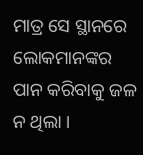ମାତ୍ର ସେ ସ୍ଥାନରେ ଲୋକମାନଙ୍କର ପାନ କରିବାକୁ ଜଳ ନ ଥିଲା ।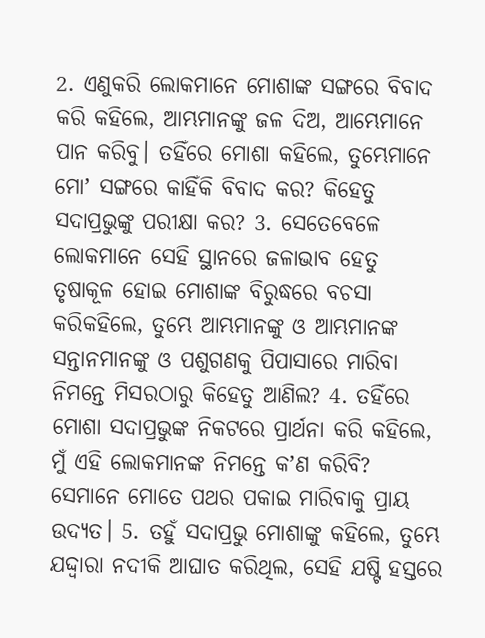2. ଏଣୁକରି ଲୋକମାନେ ମୋଶାଙ୍କ ସଙ୍ଗରେ ବିବାଦ କରି କହିଲେ, ଆମ୍ଭମାନଙ୍କୁ ଜଳ ଦିଅ, ଆମ୍ଭେମାନେ ପାନ କରିବୁ। ତହିଁରେ ମୋଶା କହିଲେ, ତୁମ୍ଭେମାନେ ମୋʼ ସଙ୍ଗରେ କାହିଁକି ବିବାଦ କର? କିହେତୁ ସଦାପ୍ରଭୁଙ୍କୁ ପରୀକ୍ଷା କର? 3. ସେତେବେଳେ ଲୋକମାନେ ସେହି ସ୍ଥାନରେ ଜଳାଭାବ ହେତୁ ତୃଷାକୂଳ ହୋଇ ମୋଶାଙ୍କ ବିରୁଦ୍ଧରେ ବଚସା କରିକହିଲେ, ତୁମ୍ଭେ ଆମ୍ଭମାନଙ୍କୁ ଓ ଆମ୍ଭମାନଙ୍କ ସନ୍ତାନମାନଙ୍କୁ ଓ ପଶୁଗଣକୁ ପିପାସାରେ ମାରିବା ନିମନ୍ତେ ମିସରଠାରୁ କିହେତୁ ଆଣିଲ? 4. ତହିଁରେ ମୋଶା ସଦାପ୍ରଭୁଙ୍କ ନିକଟରେ ପ୍ରାର୍ଥନା କରି କହିଲେ, ମୁଁ ଏହି ଲୋକମାନଙ୍କ ନିମନ୍ତେ କʼଣ କରିବି? ସେମାନେ ମୋତେ ପଥର ପକାଇ ମାରିବାକୁ ପ୍ରାୟ ଉଦ୍ୟତ। 5. ତହୁଁ ସଦାପ୍ରଭୁ ମୋଶାଙ୍କୁ କହିଲେ, ତୁମ୍ଭେ ଯଦ୍ଦ୍ଵାରା ନଦୀକି ଆଘାତ କରିଥିଲ, ସେହି ଯଷ୍ଟି ହସ୍ତରେ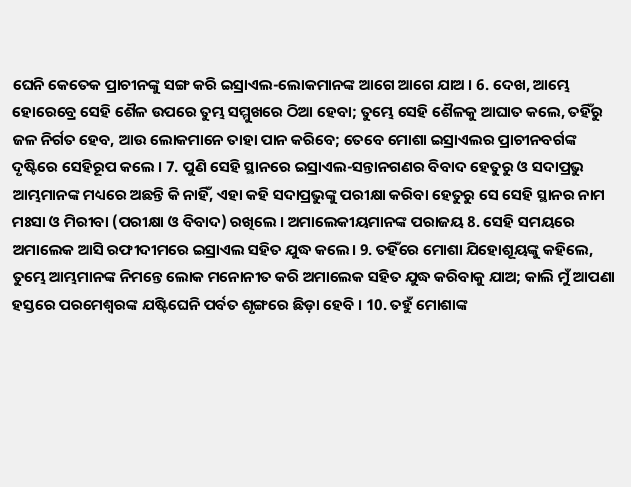ଘେନି କେତେକ ପ୍ରାଚୀନଙ୍କୁ ସଙ୍ଗ କରି ଇସ୍ରାଏଲ-ଲୋକମାନଙ୍କ ଆଗେ ଆଗେ ଯାଅ । 6. ଦେଖ, ଆମ୍ଭେ ହୋରେବ୍ରେ ସେହି ଶୈଳ ଉପରେ ତୁମ୍ଭ ସମ୍ମୁଖରେ ଠିଆ ହେବା; ତୁମ୍ଭେ ସେହି ଶୈଳକୁ ଆଘାତ କଲେ, ତହିଁରୁ ଜଳ ନିର୍ଗତ ହେବ, ଆଉ ଲୋକମାନେ ତାହା ପାନ କରିବେ; ତେବେ ମୋଶା ଇସ୍ରାଏଲର ପ୍ରାଚୀନବର୍ଗଙ୍କ ଦୃଷ୍ଟିରେ ସେହିରୂପ କଲେ । 7. ପୁଣି ସେହି ସ୍ଥାନରେ ଇସ୍ରାଏଲ-ସନ୍ତାନଗଣର ବିବାଦ ହେତୁରୁ ଓ ସଦାପ୍ରଭୁ ଆମ୍ଭମାନଙ୍କ ମଧ୍ୟରେ ଅଛନ୍ତି କି ନାହିଁ, ଏହା କହି ସଦାପ୍ରଭୁଙ୍କୁ ପରୀକ୍ଷା କରିବା ହେତୁରୁ ସେ ସେହି ସ୍ଥାନର ନାମ ମଃସା ଓ ମିରୀବା (ପରୀକ୍ଷା ଓ ବିବାଦ) ରଖିଲେ । ଅମାଲେକୀୟମାନଙ୍କ ପରାଜୟ 8. ସେହି ସମୟରେ ଅମାଲେକ ଆସି ରଫୀଦୀମରେ ଇସ୍ରାଏଲ ସହିତ ଯୁଦ୍ଧ କଲେ। 9. ତହିଁରେ ମୋଶା ଯିହୋଶୂୟଙ୍କୁ କହିଲେ, ତୁମ୍ଭେ ଆମ୍ଭମାନଙ୍କ ନିମନ୍ତେ ଲୋକ ମନୋନୀତ କରି ଅମାଲେକ ସହିତ ଯୁଦ୍ଧ କରିବାକୁ ଯାଅ; କାଲି ମୁଁ ଆପଣା ହସ୍ତରେ ପରମେଶ୍ଵରଙ୍କ ଯଷ୍ଟିଘେନି ପର୍ବତ ଶୃଙ୍ଗରେ ଛିଡ଼ା ହେବି । 10. ତହୁଁ ମୋଶାଙ୍କ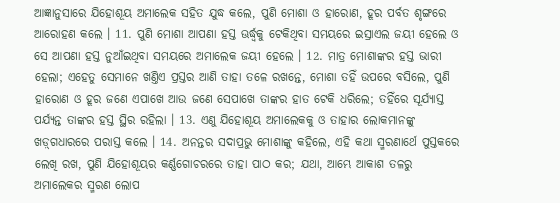ଆଜ୍ଞାନୁସାରେ ଯିହୋଶୂୟ ଅମାଲେକ ସହିତ ଯୁଦ୍ଧ କଲେ, ପୁଣି ମୋଶା ଓ ହାରୋଣ, ହୂର ପର୍ବତ ଶୃଙ୍ଗରେ ଆରୋହଣ କଲେ । 11. ପୁଣି ମୋଶା ଆପଣା ହସ୍ତ ଊର୍ଦ୍ଧ୍ଵକୁ ଟେକିଥିବା ସମୟରେ ଇସ୍ରାଏଲ ଜୟୀ ହେଲେ ଓ ସେ ଆପଣା ହସ୍ତ ନୁଆଁଇଥିବା ସମୟରେ ଅମାଲେକ ଜୟୀ ହେଲେ । 12. ମାତ୍ର ମୋଶାଙ୍କର ହସ୍ତ ଭାରୀ ହେଲା; ଏହେତୁ ସେମାନେ ଖଣ୍ତିଏ ପ୍ରସ୍ତର ଆଣି ତାହା ତଳେ ରଖନ୍ତେ, ମୋଶା ତହିଁ ଉପରେ ବସିଲେ, ପୁଣି ହାରୋଣ ଓ ହୂର ଜଣେ ଏପାଖେ ଆଉ ଜଣେ ସେପାଖେ ତାଙ୍କର ହାତ ଟେକି ଧରିଲେ; ତହିଁରେ ସୂର୍ଯ୍ୟାସ୍ତ ପର୍ଯ୍ୟନ୍ତ ତାଙ୍କର ହସ୍ତ ସ୍ଥିର ରହିଲା । 13. ଏଣୁ ଯିହୋଶୂୟ ଅମାଲେକକୁ ଓ ତାହାର ଲୋକମାନଙ୍କୁ ଖଡ଼୍‍ଗଧାରରେ ପରାସ୍ତ କଲେ । 14. ଅନନ୍ତର ସଦାପ୍ରଭୁ ମୋଶାଙ୍କୁ କହିଲେ, ଏହି କଥା ସ୍ମରଣାର୍ଥେ ପୁସ୍ତକରେ ଲେଖି ରଖ, ପୁଣି ଯିହୋଶୂୟର କର୍ଣ୍ଣଗୋଚରରେ ତାହା ପାଠ କର; ଯଥା, ଆମ୍ଭେ ଆକାଶ ତଳରୁ ଅମାଲେକର ସ୍ମରଣ ଲୋପ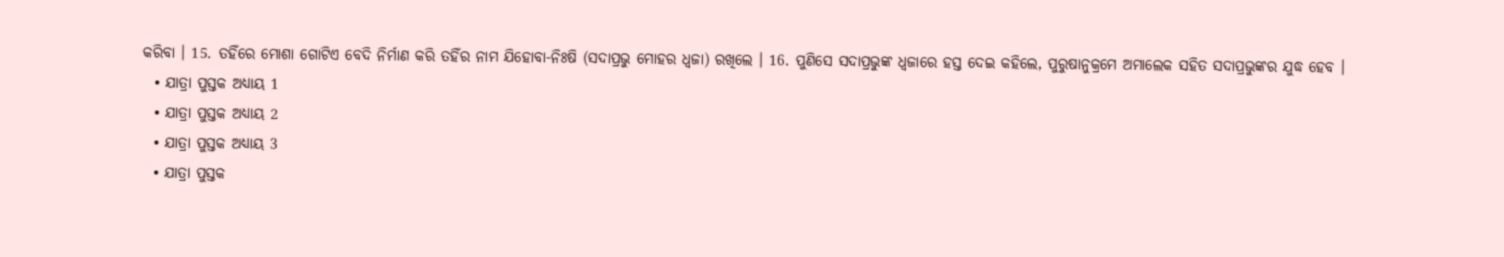କରିବା । 15. ତହିଁରେ ମୋଶା ଗୋଟିଏ ବେଦି ନିର୍ମାଣ କରି ତହିଁର ନାମ ଯିହୋବା-ନିଃଷି (ସଦାପ୍ରଭୁ ମୋହର ଧ୍ଵଜା) ରଖିଲେ । 16. ପୁଣିସେ ସଦାପ୍ରଭୁଙ୍କ ଧ୍ଵଜାରେ ହସ୍ତ ଦେଇ କହିଲେ, ପୁରୁଷାନୁକ୍ରମେ ଅମାଲେକ ସହିତ ସଦାପ୍ରଭୁଙ୍କର ଯୁଦ୍ଧ ହେବ ।
  • ଯାତ୍ରା ପୁସ୍ତକ ଅଧ୍ୟାୟ 1
  • ଯାତ୍ରା ପୁସ୍ତକ ଅଧ୍ୟାୟ 2
  • ଯାତ୍ରା ପୁସ୍ତକ ଅଧ୍ୟାୟ 3
  • ଯାତ୍ରା ପୁସ୍ତକ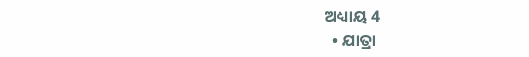ଅଧ୍ୟାୟ 4
  • ଯାତ୍ରା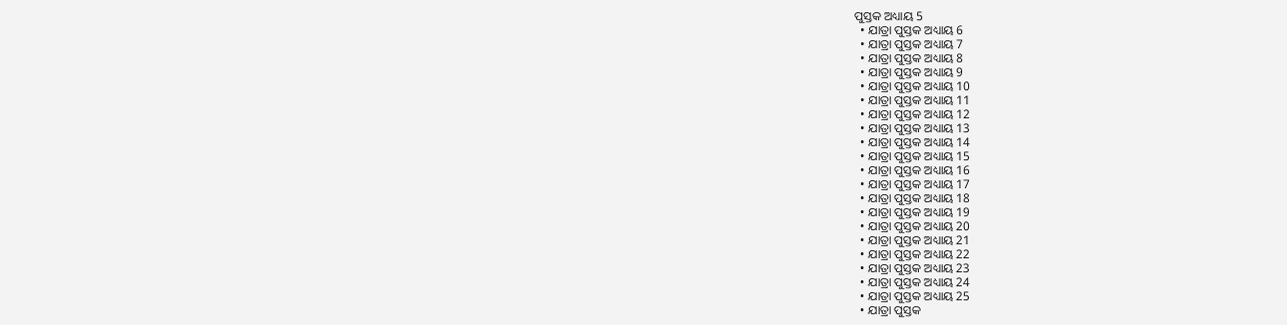ପୁସ୍ତକ ଅଧ୍ୟାୟ 5
  • ଯାତ୍ରା ପୁସ୍ତକ ଅଧ୍ୟାୟ 6
  • ଯାତ୍ରା ପୁସ୍ତକ ଅଧ୍ୟାୟ 7
  • ଯାତ୍ରା ପୁସ୍ତକ ଅଧ୍ୟାୟ 8
  • ଯାତ୍ରା ପୁସ୍ତକ ଅଧ୍ୟାୟ 9
  • ଯାତ୍ରା ପୁସ୍ତକ ଅଧ୍ୟାୟ 10
  • ଯାତ୍ରା ପୁସ୍ତକ ଅଧ୍ୟାୟ 11
  • ଯାତ୍ରା ପୁସ୍ତକ ଅଧ୍ୟାୟ 12
  • ଯାତ୍ରା ପୁସ୍ତକ ଅଧ୍ୟାୟ 13
  • ଯାତ୍ରା ପୁସ୍ତକ ଅଧ୍ୟାୟ 14
  • ଯାତ୍ରା ପୁସ୍ତକ ଅଧ୍ୟାୟ 15
  • ଯାତ୍ରା ପୁସ୍ତକ ଅଧ୍ୟାୟ 16
  • ଯାତ୍ରା ପୁସ୍ତକ ଅଧ୍ୟାୟ 17
  • ଯାତ୍ରା ପୁସ୍ତକ ଅଧ୍ୟାୟ 18
  • ଯାତ୍ରା ପୁସ୍ତକ ଅଧ୍ୟାୟ 19
  • ଯାତ୍ରା ପୁସ୍ତକ ଅଧ୍ୟାୟ 20
  • ଯାତ୍ରା ପୁସ୍ତକ ଅଧ୍ୟାୟ 21
  • ଯାତ୍ରା ପୁସ୍ତକ ଅଧ୍ୟାୟ 22
  • ଯାତ୍ରା ପୁସ୍ତକ ଅଧ୍ୟାୟ 23
  • ଯାତ୍ରା ପୁସ୍ତକ ଅଧ୍ୟାୟ 24
  • ଯାତ୍ରା ପୁସ୍ତକ ଅଧ୍ୟାୟ 25
  • ଯାତ୍ରା ପୁସ୍ତକ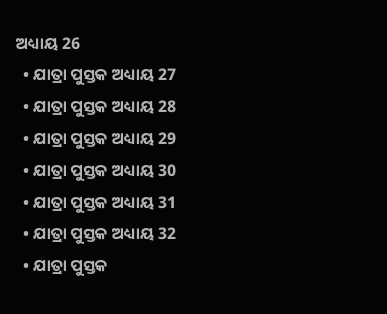ଅଧ୍ୟାୟ 26
  • ଯାତ୍ରା ପୁସ୍ତକ ଅଧ୍ୟାୟ 27
  • ଯାତ୍ରା ପୁସ୍ତକ ଅଧ୍ୟାୟ 28
  • ଯାତ୍ରା ପୁସ୍ତକ ଅଧ୍ୟାୟ 29
  • ଯାତ୍ରା ପୁସ୍ତକ ଅଧ୍ୟାୟ 30
  • ଯାତ୍ରା ପୁସ୍ତକ ଅଧ୍ୟାୟ 31
  • ଯାତ୍ରା ପୁସ୍ତକ ଅଧ୍ୟାୟ 32
  • ଯାତ୍ରା ପୁସ୍ତକ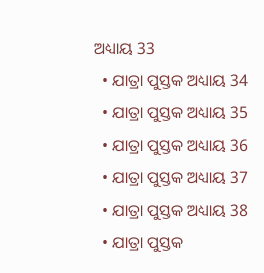ଅଧ୍ୟାୟ 33
  • ଯାତ୍ରା ପୁସ୍ତକ ଅଧ୍ୟାୟ 34
  • ଯାତ୍ରା ପୁସ୍ତକ ଅଧ୍ୟାୟ 35
  • ଯାତ୍ରା ପୁସ୍ତକ ଅଧ୍ୟାୟ 36
  • ଯାତ୍ରା ପୁସ୍ତକ ଅଧ୍ୟାୟ 37
  • ଯାତ୍ରା ପୁସ୍ତକ ଅଧ୍ୟାୟ 38
  • ଯାତ୍ରା ପୁସ୍ତକ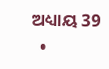ଅଧ୍ୟାୟ 39
  •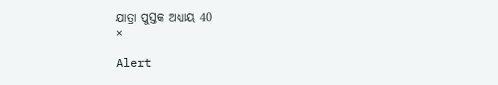ଯାତ୍ରା ପୁସ୍ତକ ଅଧ୍ୟାୟ 40
×

Alert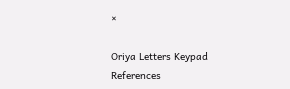×

Oriya Letters Keypad References